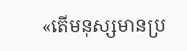«តើមនុស្សមានប្រ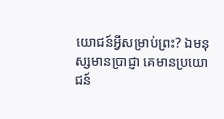យោជន៍អ្វីសម្រាប់ព្រះ? ឯមនុស្សមានប្រាជ្ញា គេមានប្រយោជន៍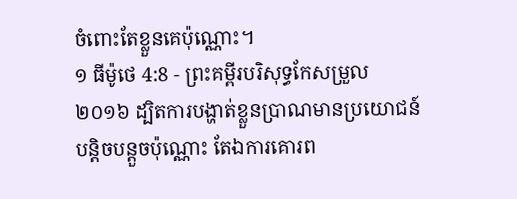ចំពោះតែខ្លួនគេប៉ុណ្ណោះ។
១ ធីម៉ូថេ 4:8 - ព្រះគម្ពីរបរិសុទ្ធកែសម្រួល ២០១៦ ដ្បិតការបង្ហាត់ខ្លួនប្រាណមានប្រយោជន៍បន្តិចបន្តួចប៉ុណ្ណោះ តែឯការគោរព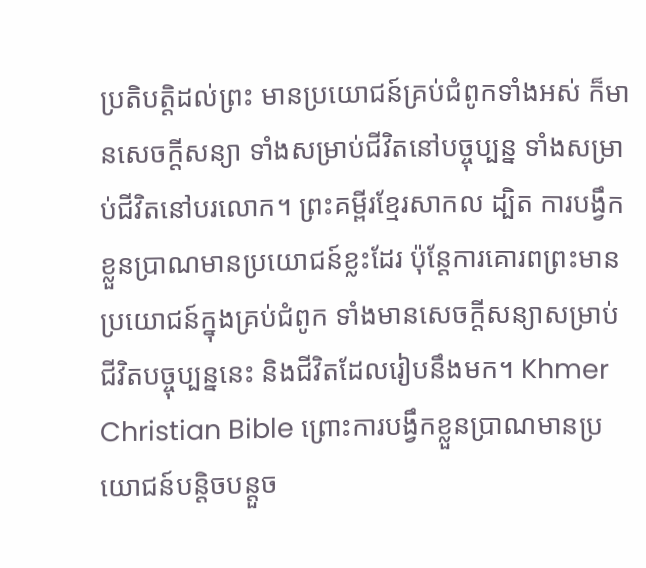ប្រតិបត្តិដល់ព្រះ មានប្រយោជន៍គ្រប់ជំពូកទាំងអស់ ក៏មានសេចក្ដីសន្យា ទាំងសម្រាប់ជីវិតនៅបច្ចុប្បន្ន ទាំងសម្រាប់ជីវិតនៅបរលោក។ ព្រះគម្ពីរខ្មែរសាកល ដ្បិត ការបង្វឹកខ្លួនប្រាណមានប្រយោជន៍ខ្លះដែរ ប៉ុន្តែការគោរពព្រះមានប្រយោជន៍ក្នុងគ្រប់ជំពូក ទាំងមានសេចក្ដីសន្យាសម្រាប់ជីវិតបច្ចុប្បន្ននេះ និងជីវិតដែលរៀបនឹងមក។ Khmer Christian Bible ព្រោះការបង្វឹកខ្លួនប្រាណមានប្រយោជន៍បន្ដិចបន្ដួច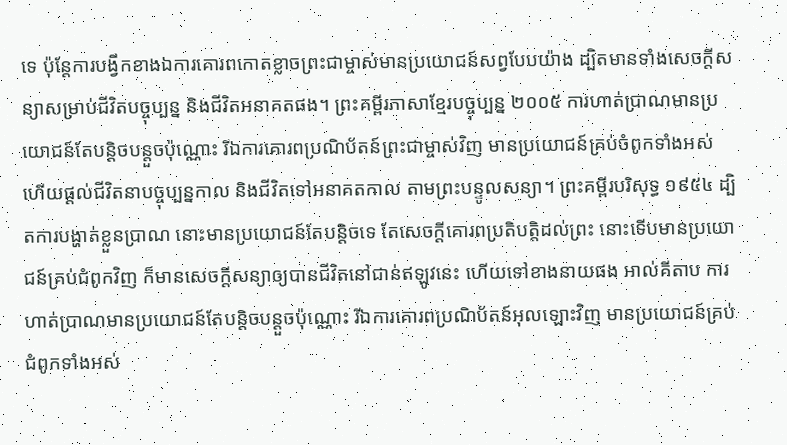ទេ ប៉ុន្ដែការបង្វឹកខាងឯការគោរពកោតខ្លាចព្រះជាម្ចាស់មានប្រយោជន៍សព្វបែបយ៉ាង ដ្បិតមានទាំងសេចក្ដីសន្យាសម្រាប់ជីវិតបច្ចុប្បន្ន និងជីវិតអនាគតផង។ ព្រះគម្ពីរភាសាខ្មែរបច្ចុប្បន្ន ២០០៥ ការហាត់ប្រាណមានប្រយោជន៍តែបន្ដិចបន្តួចប៉ុណ្ណោះ រីឯការគោរពប្រណិប័តន៍ព្រះជាម្ចាស់វិញ មានប្រយោជន៍គ្រប់ចំពូកទាំងអស់ ហើយផ្ដល់ជីវិតនាបច្ចុប្បន្នកាល និងជីវិតទៅអនាគតកាល តាមព្រះបន្ទូលសន្យា។ ព្រះគម្ពីរបរិសុទ្ធ ១៩៥៤ ដ្បិតការបង្ហាត់ខ្លួនប្រាណ នោះមានប្រយោជន៍តែបន្តិចទេ តែសេចក្ដីគោរពប្រតិបត្តិដល់ព្រះ នោះទើបមានប្រយោជន៍គ្រប់ជំពូកវិញ ក៏មានសេចក្ដីសន្យាឲ្យបានជីវិតនៅជាន់ឥឡូវនេះ ហើយទៅខាងនាយផង អាល់គីតាប ការហាត់ប្រាណមានប្រយោជន៍តែបន្ដិចបន្ដួចប៉ុណ្ណោះ រីឯការគោរពប្រណិប័តន៍អុលឡោះវិញ មានប្រយោជន៍គ្រប់ជំពូកទាំងអស់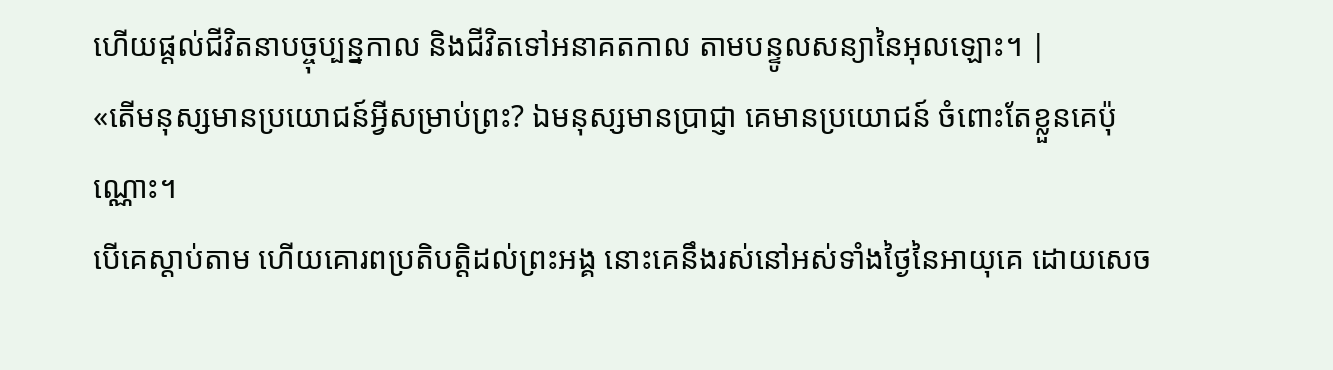ហើយផ្ដល់ជីវិតនាបច្ចុប្បន្នកាល និងជីវិតទៅអនាគតកាល តាមបន្ទូលសន្យានៃអុលឡោះ។ |
«តើមនុស្សមានប្រយោជន៍អ្វីសម្រាប់ព្រះ? ឯមនុស្សមានប្រាជ្ញា គេមានប្រយោជន៍ ចំពោះតែខ្លួនគេប៉ុណ្ណោះ។
បើគេស្តាប់តាម ហើយគោរពប្រតិបត្តិដល់ព្រះអង្គ នោះគេនឹងរស់នៅអស់ទាំងថ្ងៃនៃអាយុគេ ដោយសេច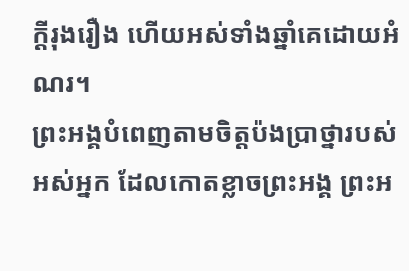ក្ដីរុងរឿង ហើយអស់ទាំងឆ្នាំគេដោយអំណរ។
ព្រះអង្គបំពេញតាមចិត្តប៉ងប្រាថ្នារបស់អស់អ្នក ដែលកោតខ្លាចព្រះអង្គ ព្រះអ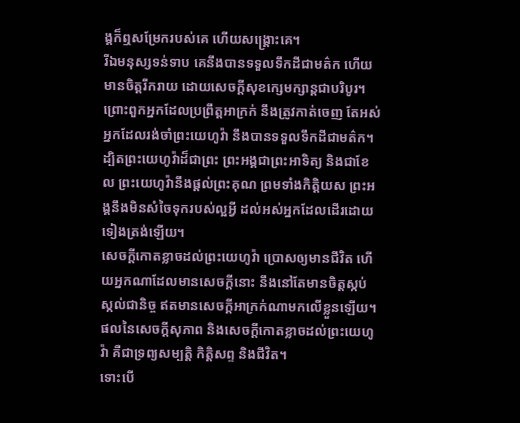ង្គក៏ឮសម្រែករបស់គេ ហើយសង្គ្រោះគេ។
រីឯមនុស្សទន់ទាប គេនឹងបានទទួលទឹកដីជាមត៌ក ហើយមានចិត្តរីករាយ ដោយសេចក្ដីសុខក្សេមក្សាន្តជាបរិបូរ។
ព្រោះពួកអ្នកដែលប្រព្រឹត្តអាក្រក់ នឹងត្រូវកាត់ចេញ តែអស់អ្នកដែលរង់ចាំព្រះយេហូវ៉ា នឹងបានទទួលទឹកដីជាមត៌ក។
ដ្បិតព្រះយេហូវ៉ាដ៏ជាព្រះ ព្រះអង្គជាព្រះអាទិត្យ និងជាខែល ព្រះយេហូវ៉ានឹងផ្តល់ព្រះគុណ ព្រមទាំងកិត្តិយស ព្រះអង្គនឹងមិនសំចៃទុករបស់ល្អអ្វី ដល់អស់អ្នកដែលដើរដោយទៀងត្រង់ឡើយ។
សេចក្ដីកោតខ្លាចដល់ព្រះយេហូវ៉ា ប្រោសឲ្យមានជីវិត ហើយអ្នកណាដែលមានសេចក្ដីនោះ នឹងនៅតែមានចិត្តស្កប់ស្កល់ជានិច្ច ឥតមានសេចក្ដីអាក្រក់ណាមកលើខ្លួនឡើយ។
ផលនៃសេចក្ដីសុភាព និងសេចក្ដីកោតខ្លាចដល់ព្រះយេហូវ៉ា គឺជាទ្រព្យសម្បត្តិ កិត្តិសព្ទ និងជីវិត។
ទោះបើ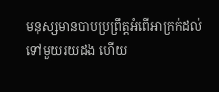មនុស្សមានបាបប្រព្រឹត្តអំពើអាក្រក់ដល់ទៅមួយរយដង ហើយ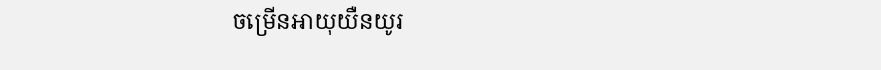ចម្រើនអាយុយឺនយូរ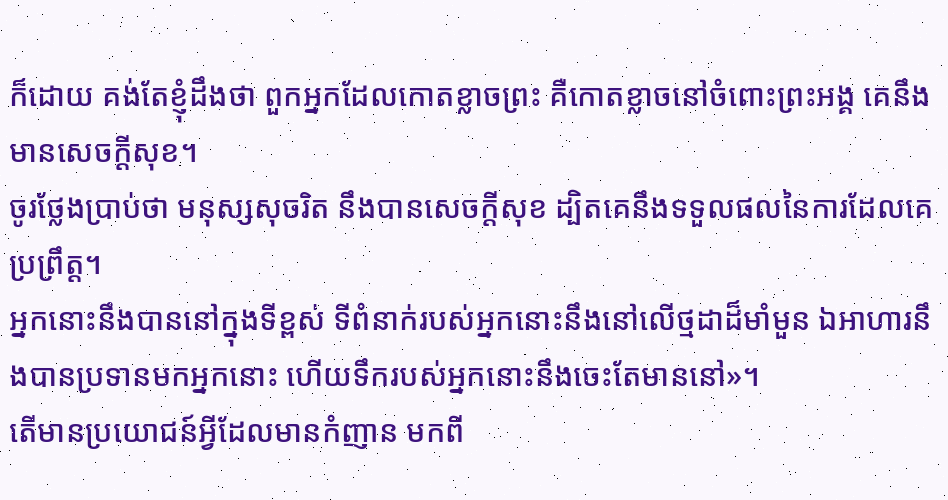ក៏ដោយ គង់តែខ្ញុំដឹងថា ពួកអ្នកដែលកោតខ្លាចព្រះ គឺកោតខ្លាចនៅចំពោះព្រះអង្គ គេនឹងមានសេចក្ដីសុខ។
ចូរថ្លែងប្រាប់ថា មនុស្សសុចរិត នឹងបានសេចក្ដីសុខ ដ្បិតគេនឹងទទួលផលនៃការដែលគេប្រព្រឹត្ត។
អ្នកនោះនឹងបាននៅក្នុងទីខ្ពស់ ទីពំនាក់របស់អ្នកនោះនឹងនៅលើថ្មដាដ៏មាំមួន ឯអាហារនឹងបានប្រទានមកអ្នកនោះ ហើយទឹករបស់អ្នកនោះនឹងចេះតែមាននៅ»។
តើមានប្រយោជន៍អ្វីដែលមានកំញាន មកពី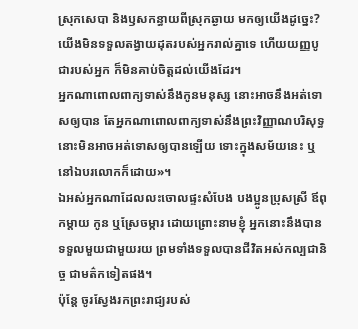ស្រុកសេបា និងឫសកន្ធាយពីស្រុកឆ្ងាយ មកឲ្យយើងដូច្នេះ? យើងមិនទទួលតង្វាយដុតរបស់អ្នករាល់គ្នាទេ ហើយយញ្ញបូជារបស់អ្នក ក៏មិនគាប់ចិត្តដល់យើងដែរ។
អ្នកណាពោលពាក្យទាស់នឹងកូនមនុស្ស នោះអាចនឹងអត់ទោសឲ្យបាន តែអ្នកណាពោលពាក្យទាស់នឹងព្រះវិញ្ញាណបរិសុទ្ធ នោះមិនអាចអត់ទោសឲ្យបានឡើយ ទោះក្នុងសម័យនេះ ឬនៅឯបរលោកក៏ដោយ»។
ឯអស់អ្នកណាដែលលះចោលផ្ទះសំបែង បងប្អូនប្រុសស្រី ឪពុកម្តាយ កូន ឬស្រែចម្ការ ដោយព្រោះនាមខ្ញុំ អ្នកនោះនឹងបានទទួលមួយជាមួយរយ ព្រមទាំងទទួលបានជីវិតអស់កល្បជានិច្ច ជាមត៌កទៀតផង។
ប៉ុន្តែ ចូរស្វែងរកព្រះរាជ្យរបស់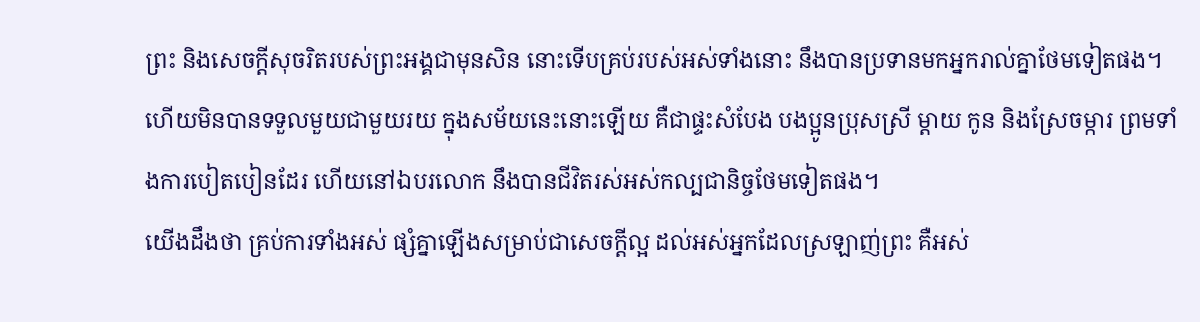ព្រះ និងសេចក្តីសុចរិតរបស់ព្រះអង្គជាមុនសិន នោះទើបគ្រប់របស់អស់ទាំងនោះ នឹងបានប្រទានមកអ្នករាល់គ្នាថែមទៀតផង។
ហើយមិនបានទទួលមួយជាមួយរយ ក្នុងសម័យនេះនោះឡើយ គឺជាផ្ទះសំបែង បងប្អូនប្រុសស្រី ម្តាយ កូន និងស្រែចម្ការ ព្រមទាំងការបៀតបៀនដែរ ហើយនៅឯបរលោក នឹងបានជីវិតរស់អស់កល្បជានិច្ចថែមទៀតផង។
យើងដឹងថា គ្រប់ការទាំងអស់ ផ្សំគ្នាឡើងសម្រាប់ជាសេចក្តីល្អ ដល់អស់អ្នកដែលស្រឡាញ់ព្រះ គឺអស់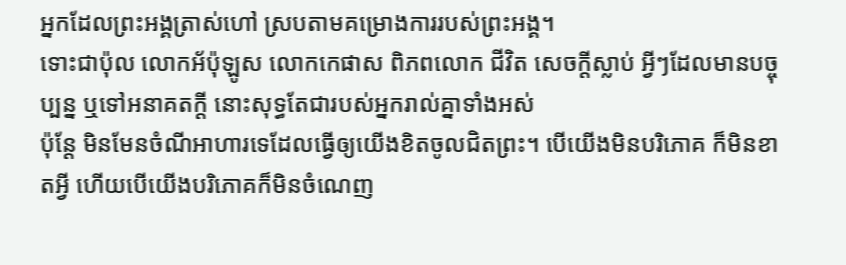អ្នកដែលព្រះអង្គត្រាស់ហៅ ស្របតាមគម្រោងការរបស់ព្រះអង្គ។
ទោះជាប៉ុល លោកអ័ប៉ុឡូស លោកកេផាស ពិភពលោក ជីវិត សេចក្តីស្លាប់ អ្វីៗដែលមានបច្ចុប្បន្ន ឬទៅអនាគតក្តី នោះសុទ្ធតែជារបស់អ្នករាល់គ្នាទាំងអស់
ប៉ុន្តែ មិនមែនចំណីអាហារទេដែលធ្វើឲ្យយើងខិតចូលជិតព្រះ។ បើយើងមិនបរិភោគ ក៏មិនខាតអ្វី ហើយបើយើងបរិភោគក៏មិនចំណេញ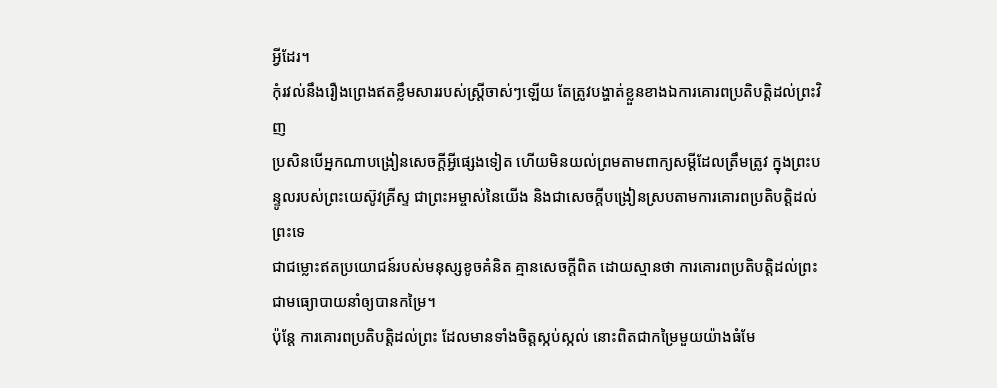អ្វីដែរ។
កុំរវល់នឹងរឿងព្រេងឥតខ្លឹមសាររបស់ស្ត្រីចាស់ៗឡើយ តែត្រូវបង្ហាត់ខ្លួនខាងឯការគោរពប្រតិបត្តិដល់ព្រះវិញ
ប្រសិនបើអ្នកណាបង្រៀនសេចក្ដីអ្វីផ្សេងទៀត ហើយមិនយល់ព្រមតាមពាក្យសម្ដីដែលត្រឹមត្រូវ ក្នុងព្រះបន្ទូលរបស់ព្រះយេស៊ូវគ្រីស្ទ ជាព្រះអម្ចាស់នៃយើង និងជាសេចក្ដីបង្រៀនស្របតាមការគោរពប្រតិបត្តិដល់ព្រះទេ
ជាជម្លោះឥតប្រយោជន៍របស់មនុស្សខូចគំនិត គ្មានសេចក្ដីពិត ដោយស្មានថា ការគោរពប្រតិបត្តិដល់ព្រះ ជាមធ្យោបាយនាំឲ្យបានកម្រៃ។
ប៉ុន្ដែ ការគោរពប្រតិបត្តិដល់ព្រះ ដែលមានទាំងចិត្តស្កប់ស្កល់ នោះពិតជាកម្រៃមួយយ៉ាងធំមែ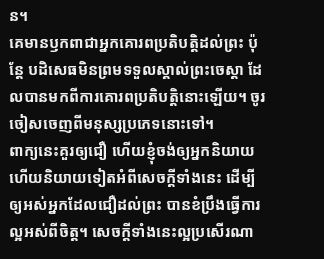ន។
គេមានឫកពាជាអ្នកគោរពប្រតិបត្តិដល់ព្រះ ប៉ុន្តែ បដិសេធមិនព្រមទទួលស្គាល់ព្រះចេស្តា ដែលបានមកពីការគោរពប្រតិបត្តិនោះឡើយ។ ចូរចៀសចេញពីមនុស្សប្រភេទនោះទៅ។
ពាក្យនេះគួរឲ្យជឿ ហើយខ្ញុំចង់ឲ្យអ្នកនិយាយហើយនិយាយទៀតអំពីសេចក្ដីទាំងនេះ ដើម្បីឲ្យអស់អ្នកដែលជឿដល់ព្រះ បានខំប្រឹងធ្វើការល្អអស់ពីចិត្ត។ សេចក្ដីទាំងនេះល្អប្រសើរណា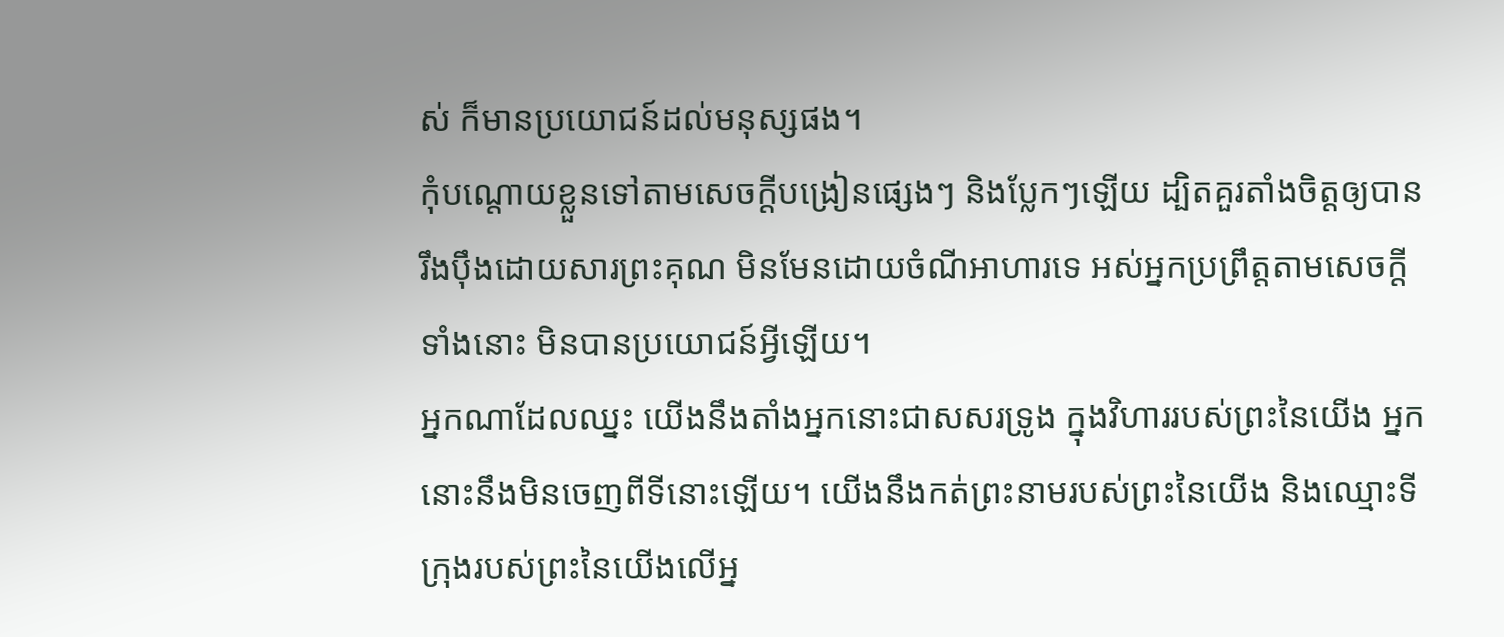ស់ ក៏មានប្រយោជន៍ដល់មនុស្សផង។
កុំបណ្តោយខ្លួនទៅតាមសេចក្ដីបង្រៀនផ្សេងៗ និងប្លែកៗឡើយ ដ្បិតគួរតាំងចិត្តឲ្យបានរឹងប៉ឹងដោយសារព្រះគុណ មិនមែនដោយចំណីអាហារទេ អស់អ្នកប្រព្រឹត្តតាមសេចក្តីទាំងនោះ មិនបានប្រយោជន៍អ្វីឡើយ។
អ្នកណាដែលឈ្នះ យើងនឹងតាំងអ្នកនោះជាសសរទ្រូង ក្នុងវិហាររបស់ព្រះនៃយើង អ្នកនោះនឹងមិនចេញពីទីនោះឡើយ។ យើងនឹងកត់ព្រះនាមរបស់ព្រះនៃយើង និងឈ្មោះទីក្រុងរបស់ព្រះនៃយើងលើអ្ន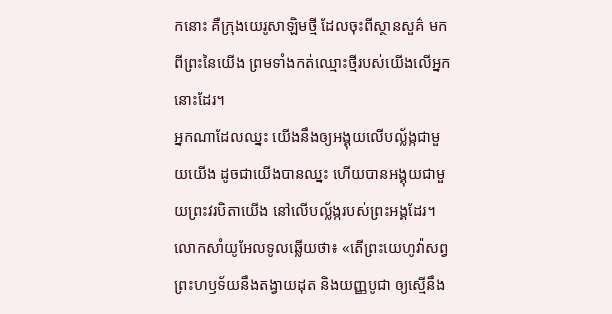កនោះ គឺក្រុងយេរូសាឡិមថ្មី ដែលចុះពីស្ថានសួគ៌ មកពីព្រះនៃយើង ព្រមទាំងកត់ឈ្មោះថ្មីរបស់យើងលើអ្នកនោះដែរ។
អ្នកណាដែលឈ្នះ យើងនឹងឲ្យអង្គុយលើបល្ល័ង្កជាមួយយើង ដូចជាយើងបានឈ្នះ ហើយបានអង្គុយជាមួយព្រះវរបិតាយើង នៅលើបល្ល័ង្ករបស់ព្រះអង្គដែរ។
លោកសាំយូអែលទូលឆ្លើយថា៖ «តើព្រះយេហូវ៉ាសព្វព្រះហឫទ័យនឹងតង្វាយដុត និងយញ្ញបូជា ឲ្យស្មើនឹង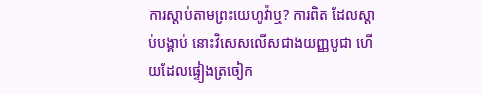ការស្តាប់តាមព្រះយេហូវ៉ាឬ? ការពិត ដែលស្តាប់បង្គាប់ នោះវិសេសលើសជាងយញ្ញបូជា ហើយដែលផ្ទៀងត្រចៀក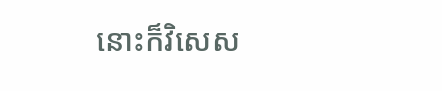នោះក៏វិសេស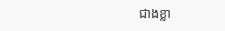ជាងខ្លា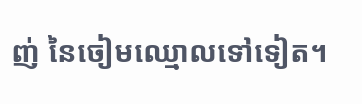ញ់ នៃចៀមឈ្មោលទៅទៀត។